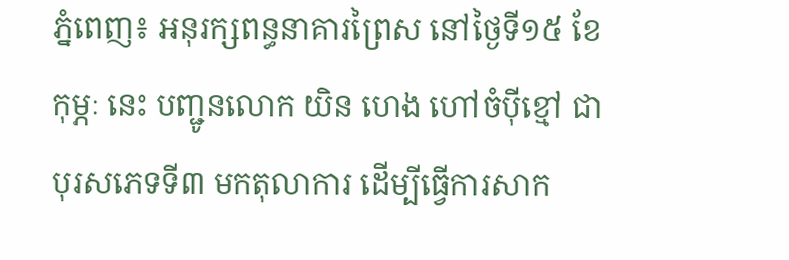ភ្នំពេញ៖ អនុរក្សពន្ធនាគារព្រៃស នៅថ្ងៃទី១៥ ខែកុម្ភៈ នេះ បញ្ជូនលោក យិន ហេង ហៅចំបុីខ្មៅ ជាបុរសភេទទី៣ មកតុលាការ ដើម្បីធ្វើការសាក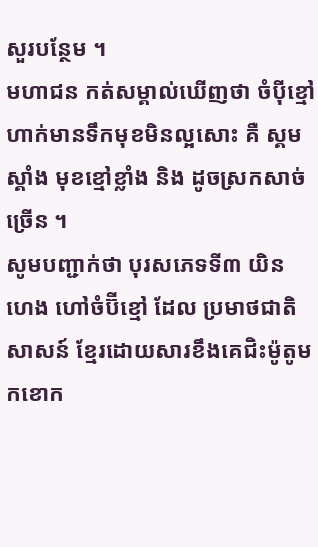សួរបន្ថែម ។
មហាជន កត់សម្គាល់ឃេីញថា ចំបុីខ្មៅ ហាក់មានទឹកមុខមិនល្អសោះ គឺ ស្គមស្គាំង មុខខ្មៅខ្លាំង និង ដូចស្រកសាច់ច្រើន ។
សូមបញ្ជាក់ថា បុរសភេទទី៣ យិន ហេង ហៅចំប៊ីខ្មៅ ដែល ប្រមាថជាតិសាសន៍ ខ្មែរដោយសារខឹងគេជិះម៉ូតូមកខោក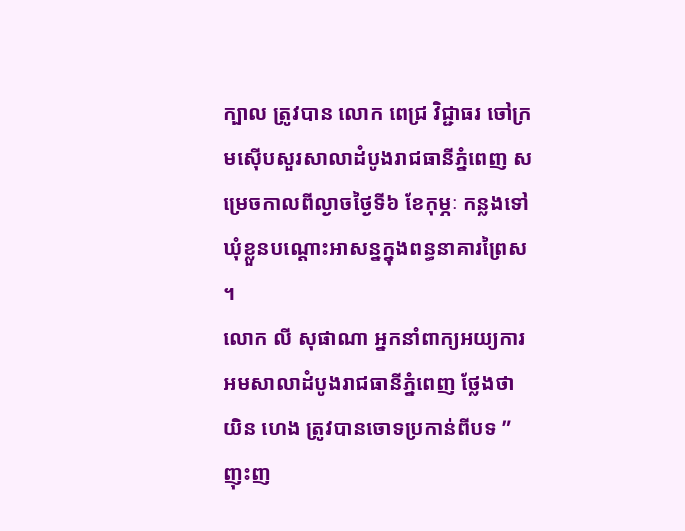ក្បាល ត្រូវបាន លោក ពេជ្រ វិជ្ជាធរ ចៅក្រមស៊ើបសួរសាលាដំបូងរាជធានីភ្នំពេញ សម្រេចកាលពីល្ងាចថ្ងៃទី៦ ខែកុម្ភៈ កន្លងទៅ ឃុំខ្លួនបណ្ដោះអាសន្នក្នុងពន្ធនាគារព្រៃស ។
លោក លី សុផាណា អ្នកនាំពាក្យអយ្យការអមសាលាដំបូងរាជធានីភ្នំពេញ ថ្លែងថា យិន ហេង ត្រូវបានចោទប្រកាន់ពីបទ ”ញុះញ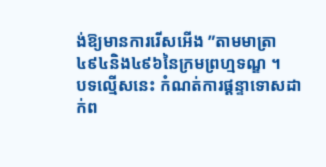ង់ឱ្យមានការរេីសអេីង ”តាមមាត្រា៤៩៤និង៤៩៦នៃក្រមព្រហ្មទណ្ឌ ។
បទល្មើសនេះ កំណត់ការផ្តន្ទាទោសដាក់ព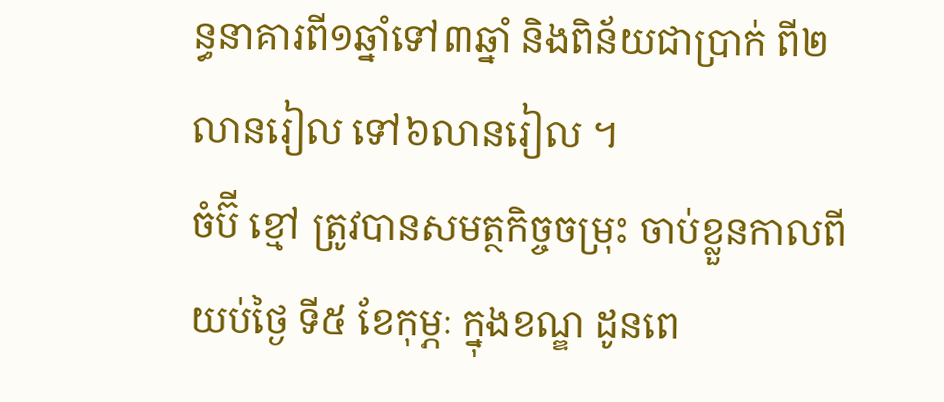ន្ធនាគារពី១ឆ្នាំទៅ៣ឆ្នាំ និងពិន័យជាប្រាក់ ពី២លានរៀល ទៅ៦លានរៀល ។
ចំប៊ី ខ្មៅ ត្រូវបានសមត្ថកិច្ចចម្រុះ ចាប់ខ្លួនកាលពី យប់ថ្ងៃ ទី៥ ខែកុម្ភៈ ក្នុងខណ្ឌ ដូនពេ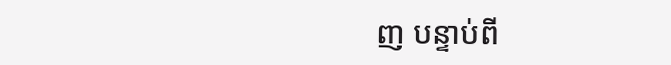ញ បន្ទាប់ពី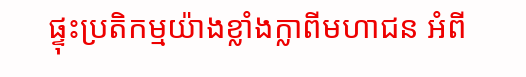ផ្ទុះប្រតិកម្មយ៉ាងខ្លាំងក្លាពីមហាជន អំពី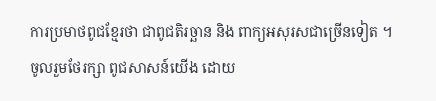ការប្រមាថពូជខ្មែរថា ជាពូជតិរច្ឆាន និង ពាក្យអសុរសជាច្រើនទៀត ។
ចូលរួមថែរក្សា ពូជសាសន៍យេីង ដោយ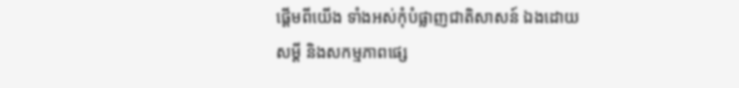ផ្តេីមពីយេីង ទាំងអស់កុំបំផ្លាញជាតិសាសន៍ ឯងដោយសម្តី និងសកម្មភាពផ្សេ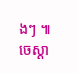ងៗ ៕ ចេស្តា